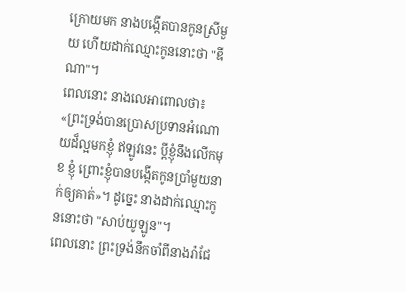ក្រោយមក នាងបង្កើតបានកូនស្រីមួយ ហើយដាក់ឈ្មោះកូននោះថា "ឌីណា"។
ពេលនោះ នាងលេអាពោលថា៖ «ព្រះទ្រង់បានប្រោសប្រទានអំណោយដ៏ល្អមកខ្ញុំ ឥឡូវនេះ ប្តីខ្ញុំនឹងលើកមុខ ខ្ញុំ ព្រោះខ្ញុំបានបង្កើតកូនប្រាំមួយនាក់ឲ្យគាត់»។ ដូច្នេះ នាងដាក់ឈ្មោះកូននោះថា "សាប់យូឡូន"។
ពេលនោះ ព្រះទ្រង់នឹកចាំពីនាងរ៉ាជែ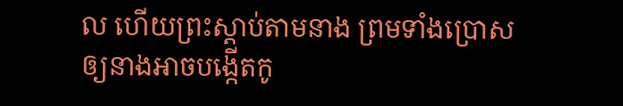ល ហើយព្រះស្ដាប់តាមនាង ព្រមទាំងប្រោសឲ្យនាងអាចបង្កើតកូ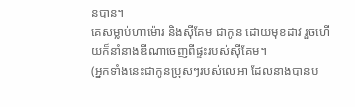នបាន។
គេសម្លាប់ហាម៉ោរ និងស៊ីគែម ជាកូន ដោយមុខដាវ រួចហើយក៏នាំនាងឌីណាចេញពីផ្ទះរបស់ស៊ីគែម។
(អ្នកទាំងនេះជាកូនប្រុសៗរបស់លេអា ដែលនាងបានប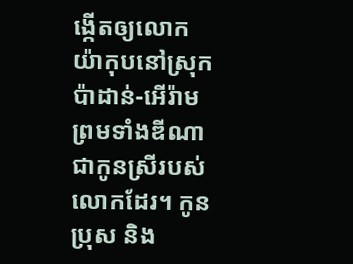ង្កើតឲ្យលោកយ៉ាកុបនៅស្រុកប៉ាដាន់-អើរ៉ាម ព្រមទាំងឌីណាជាកូនស្រីរបស់លោកដែរ។ កូនប្រុស និង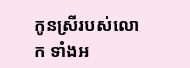កូនស្រីរបស់លោក ទាំងអ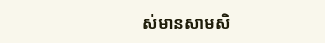ស់មានសាមសិ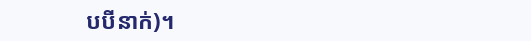បបីនាក់)។